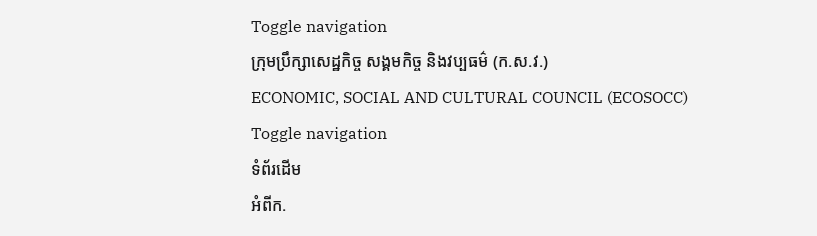Toggle navigation
ក្រុមប្រឹក្សាសេដ្ឋកិច្ច សង្គមកិច្ច និងវប្បធម៌ (ក.ស.វ.)
ECONOMIC, SOCIAL AND CULTURAL COUNCIL (ECOSOCC)
Toggle navigation
ទំព័រដើម
អំពីក.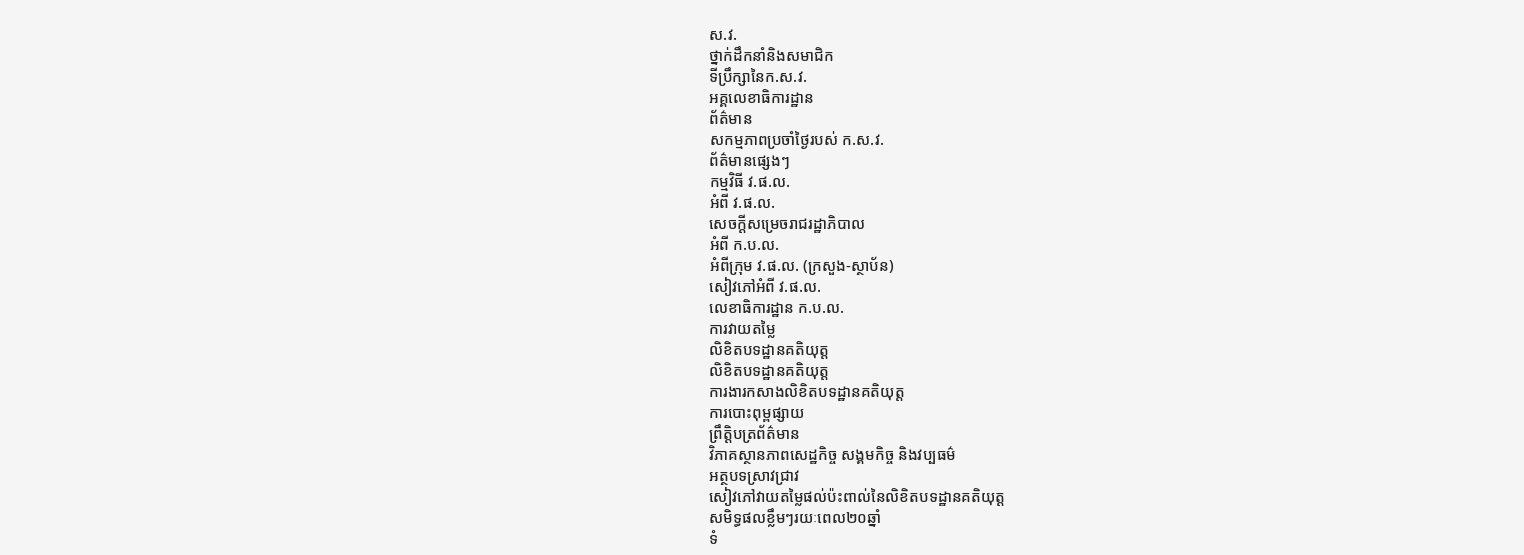ស.វ.
ថ្នាក់ដឹកនាំនិងសមាជិក
ទីប្រឹក្សានៃក.ស.វ.
អគ្គលេខាធិការដ្ឋាន
ព័ត៌មាន
សកម្មភាពប្រចាំថ្ងៃរបស់ ក.ស.វ.
ព័ត៌មានផ្សេងៗ
កម្មវិធី វ.ផ.ល.
អំពី វ.ផ.ល.
សេចក្ដីសម្រេចរាជរដ្ឋាភិបាល
អំពី ក.ប.ល.
អំពីក្រុម វ.ផ.ល. (ក្រសួង-ស្ថាប័ន)
សៀវភៅអំពី វ.ផ.ល.
លេខាធិការដ្ឋាន ក.ប.ល.
ការវាយតម្លៃ
លិខិតបទដ្ឋានគតិយុត្ត
លិខិតបទដ្ឋានគតិយុត្ត
ការងារកសាងលិខិតបទដ្ឋានគតិយុត្ត
ការបោះពុម្ពផ្សាយ
ព្រឹត្តិបត្រព័ត៌មាន
វិភាគស្ថានភាពសេដ្ឋកិច្ច សង្គមកិច្ច និងវប្បធម៌
អត្ថបទស្រាវជ្រាវ
សៀវភៅវាយតម្លៃផល់ប៉ះពាល់នៃលិខិតបទដ្ឋានគតិយុត្ត
សមិទ្ធផលខ្លឹមៗរយៈពេល២០ឆ្នាំ
ទំ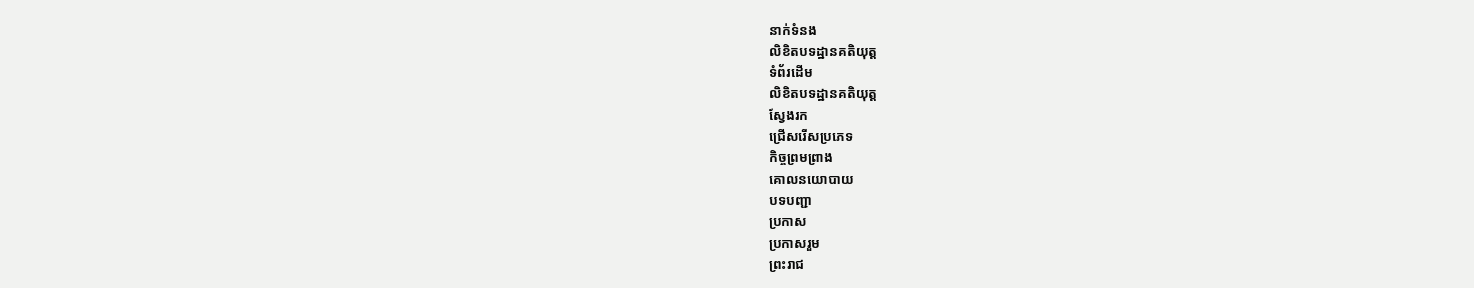នាក់ទំនង
លិខិតបទដ្ឋានគតិយុត្ត
ទំព័រដើម
លិខិតបទដ្ឋានគតិយុត្ត
ស្វែងរក
ជ្រើសរើសប្រភេទ
កិច្ចព្រមព្រាង
គោលនយោបាយ
បទបញ្ជា
ប្រកាស
ប្រកាសរួម
ព្រះរាជ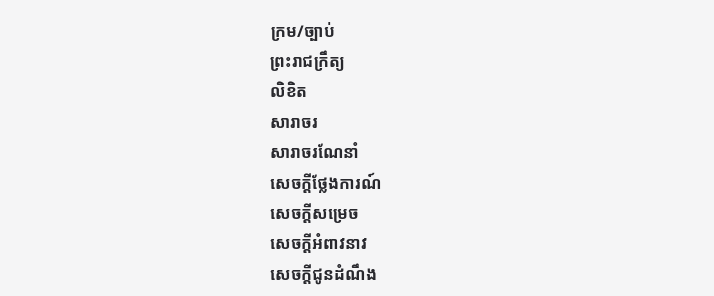ក្រម/ច្បាប់
ព្រះរាជក្រឹត្យ
លិខិត
សារាចរ
សារាចរណែនាំ
សេចក្ដីថ្លែងការណ៍
សេចក្ដីសម្រេច
សេចក្ដីអំពាវនាវ
សេចក្តីជូនដំណឹង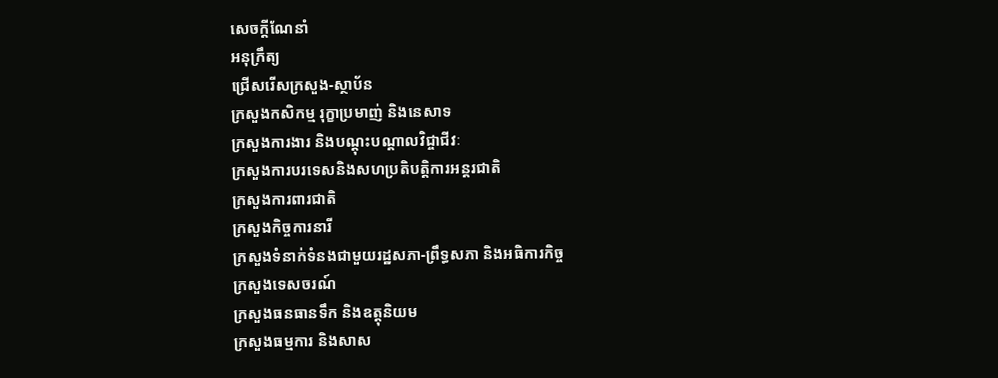សេចក្តីណែនាំ
អនុក្រឹត្យ
ជ្រើសរើសក្រសួង-ស្ថាប័ន
ក្រសួងកសិកម្ម រុក្ខាប្រមាញ់ និងនេសាទ
ក្រសួងការងារ និងបណ្តុះបណ្តាលវិជ្ចាជីវៈ
ក្រសួងការបរទេសនិងសហប្រតិបត្តិការអន្តរជាតិ
ក្រសួងការពារជាតិ
ក្រសួងកិច្ចការនារី
ក្រសួងទំនាក់ទំនងជាមួយរដ្ឋសភា-ព្រឹទ្ធសភា និងអធិការកិច្ច
ក្រសួងទេសចរណ៍
ក្រសួងធនធានទឹក និងឧត្តុនិយម
ក្រសួងធម្មការ និងសាស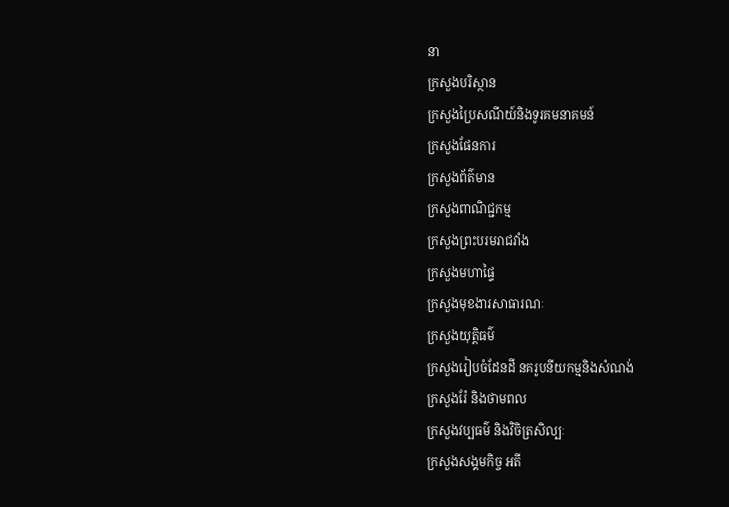នា
ក្រសួងបរិស្ថាន
ក្រសួងប្រៃសណីយ៍និងទូរគមនាគមន៍
ក្រសួងផែនការ
ក្រសួងព័ត៌មាន
ក្រសួងពាណិជ្ជកម្ម
ក្រសួងព្រះបរមរាជវាំង
ក្រសួងមហាផ្ទៃ
ក្រសួងមុខងារសាធារណៈ
ក្រសួងយុត្តិធម៌
ក្រសួងរៀបចំដែនដី នគរូបនីយកម្មនិងសំណង់
ក្រសួងរ៉ែ និងថាមពល
ក្រសួងវប្បធម៌ និងវិចិត្រសិល្បៈ
ក្រសួងសង្គមកិច្ច អតី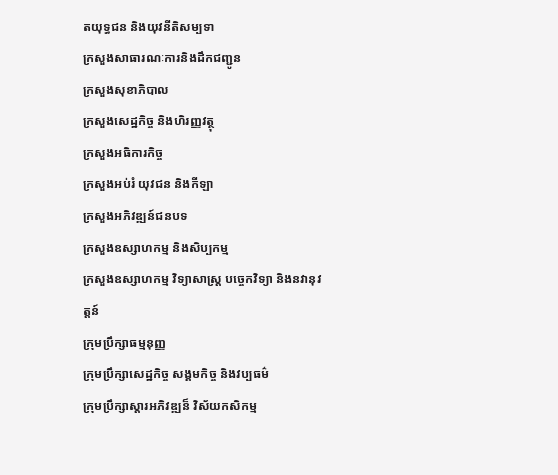តយុទ្ធជន និងយុវនីតិសម្បទា
ក្រសួងសាធារណៈការនិងដឹកជញ្ជូន
ក្រសួងសុខាភិបាល
ក្រសួងសេដ្ឋកិច្ច និងហិរញ្ញវត្ថុ
ក្រសួងអធិការកិច្ច
ក្រសួងអប់រំ យុវជន និងកីឡា
ក្រសួងអភិវឌ្ឍន៍ជនបទ
ក្រសួងឧស្សាហកម្ម និងសិប្បកម្ម
ក្រសួងឧស្សាហកម្ម វិទ្យាសាស្រ្ត បច្ចេកវិទ្យា និងនវានុវត្តន៍
ក្រុមប្រឹក្សាធម្មនុញ្ញ
ក្រុមប្រឹក្សាសេដ្ឋកិច្ច សង្គមកិច្ច និងវប្បធម៌
ក្រុមប្រឹក្សាស្ដារអភិវឌ្ឍន៏ វិស័យកសិកម្ម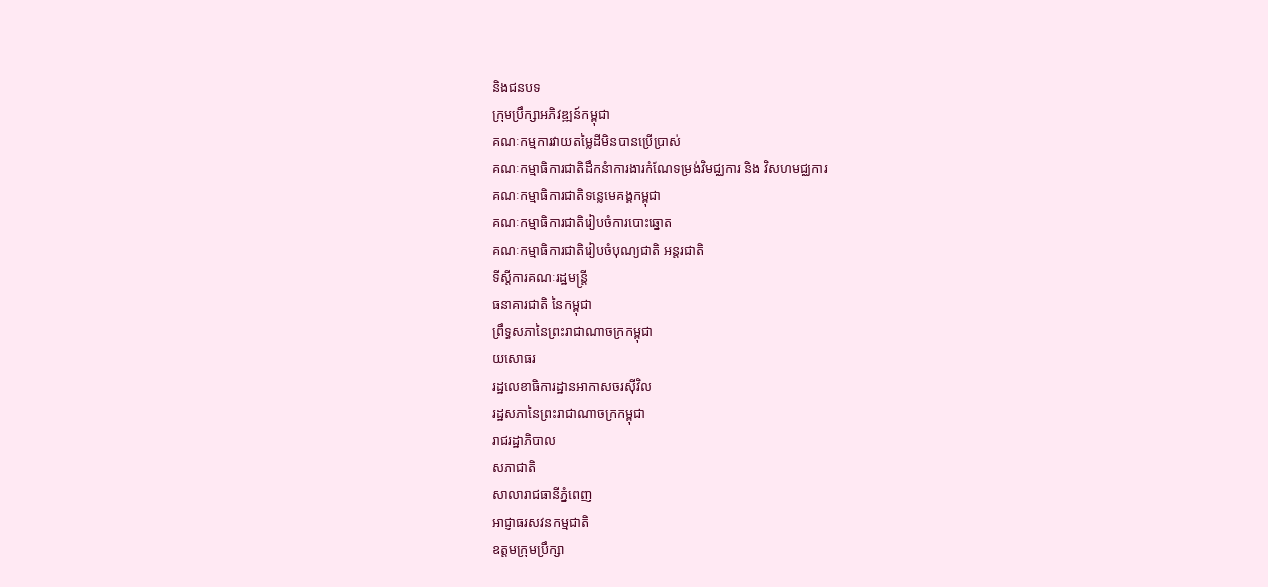និងជនបទ
ក្រុមប្រឹក្សាអភិវឌ្ឍន៍កម្ពុជា
គណៈកម្មការវាយតម្លៃដីមិនបានប្រើប្រាស់
គណៈកម្មាធិការជាតិដឹកនំាការងារកំណែទម្រង់វិមជ្ឈការ និង វិសហមជ្ឈការ
គណៈកម្មាធិការជាតិទន្លេមេគង្គកម្ពុជា
គណៈកម្មាធិការជាតិរៀបចំការបោះឆ្នោត
គណៈកម្មាធិការជាតិរៀបចំបុណ្យជាតិ អន្ដរជាតិ
ទីស្តីការគណៈរដ្ឋមន្ត្រី
ធនាគារជាតិ នៃកម្ពុជា
ព្រឹទ្ធសភានៃព្រះរាជាណាចក្រកម្ពុជា
យសោធរ
រដ្ឋលេខាធិការដ្ឋានអាកាសចរស៊ីវិល
រដ្ឋសភានៃព្រះរាជាណាចក្រកម្ពុជា
រាជរដ្ឋាភិបាល
សភាជាតិ
សាលារាជធានីភ្នំពេញ
អាជ្ញាធរសវនកម្មជាតិ
ឧត្តមក្រុមប្រឹក្សា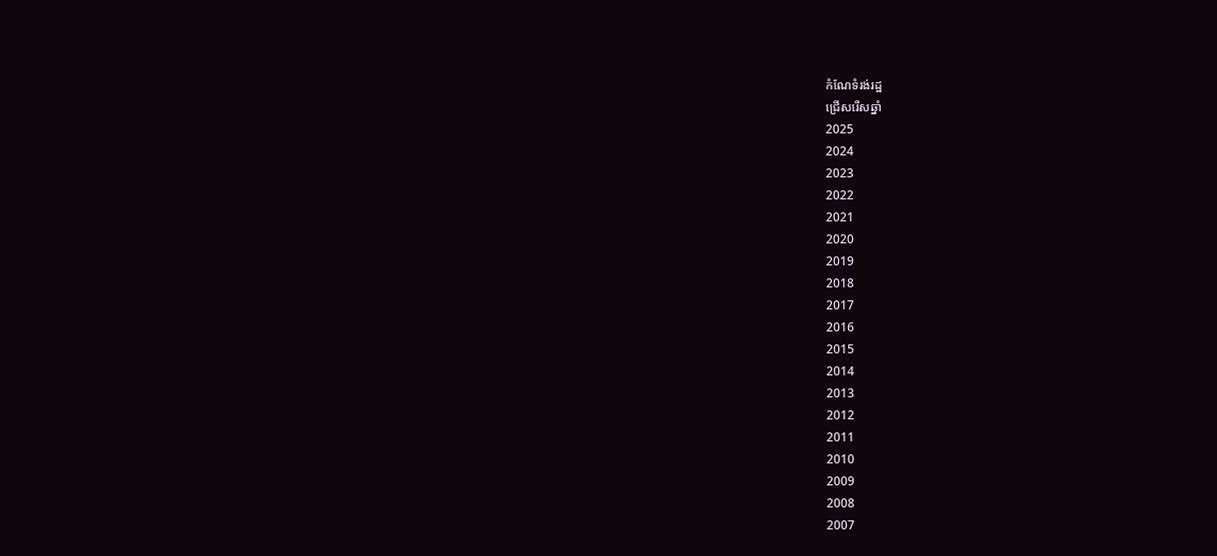កំណែទំរង់រដ្ឋ
ជ្រើសរើសឆ្នាំ
2025
2024
2023
2022
2021
2020
2019
2018
2017
2016
2015
2014
2013
2012
2011
2010
2009
2008
2007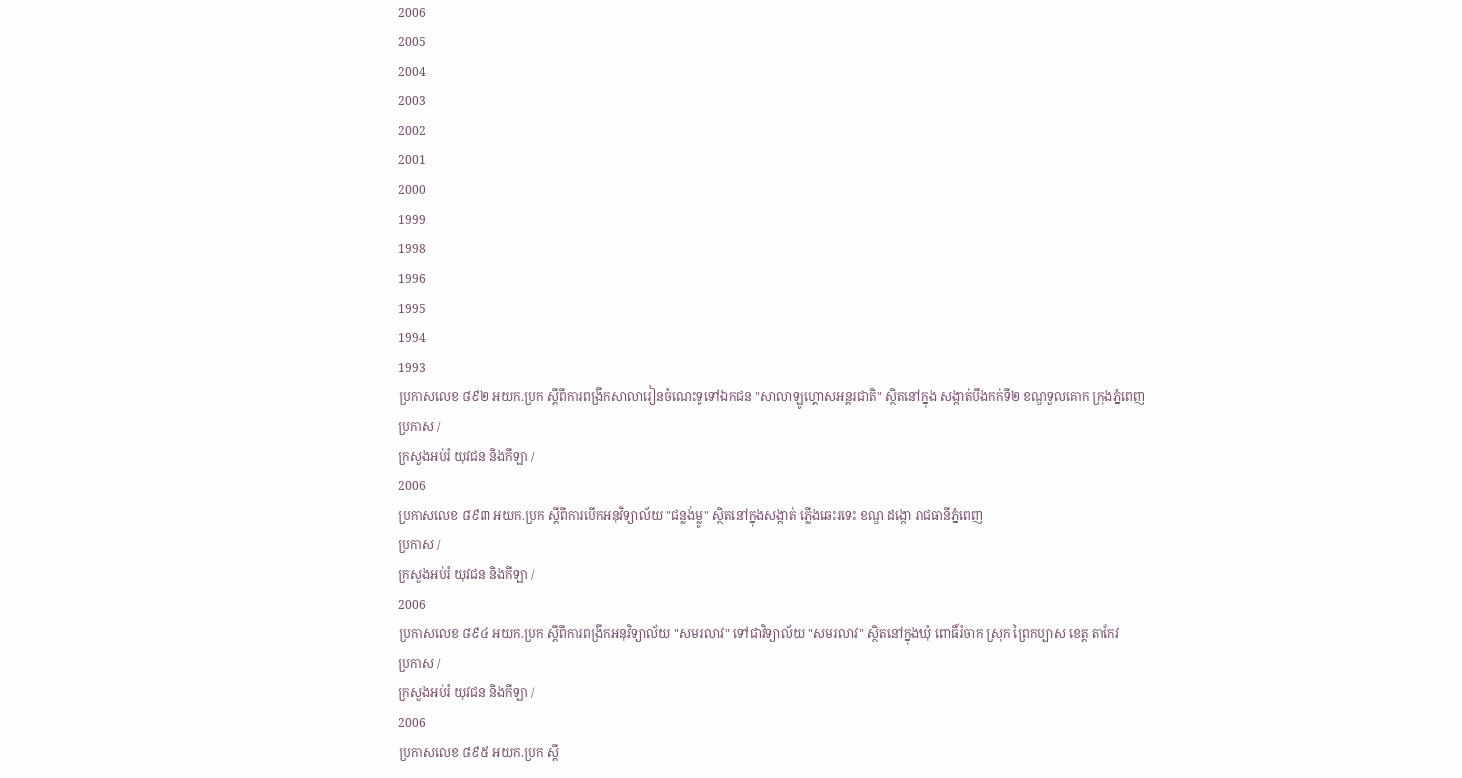2006
2005
2004
2003
2002
2001
2000
1999
1998
1996
1995
1994
1993
ប្រកាសលេខ ៨៩២ អយក.ប្រក ស្ដីពីការពង្រីកសាលារៀនចំណេះទូទៅឯកជន "សាលាឡូហ្គោសអន្ដរជាតិ" ស្ថិតនៅក្នុង សង្កាត់បឹងកក់ទី២ ខណ្ឌទួលគោក កុ្រងភ្នំពេញ
ប្រកាស /
ក្រសួងអប់រំ យុវជន និងកីឡា /
2006
ប្រកាសលេខ ៨៩៣ អយក.ប្រក ស្ដីពីការបើកអនុវិទ្យាល័យ "ជន្លង់ម្លូ" ស្ថិតនៅក្នុងសង្កាត់ ភ្លើងឆេះរទេះ ខណ្ឌ ដង្កោ រាជធានីភ្នំពេញ
ប្រកាស /
ក្រសួងអប់រំ យុវជន និងកីឡា /
2006
ប្រកាសលេខ ៨៩៤ អយក.ប្រក ស្ដីពីការពង្រីកអនុវិទ្យាល័យ "សមរលាវ" ទៅជាវិទ្យាល័យ "សមរលាវ" ស្ថិតនៅក្នុងឃុំ ពោធិ៍រំចាក ស្រុក ព្រៃកប្បាស ខេត្ត តាកែវ
ប្រកាស /
ក្រសួងអប់រំ យុវជន និងកីឡា /
2006
ប្រកាសលេខ ៨៩៥ អយក.ប្រក ស្ដី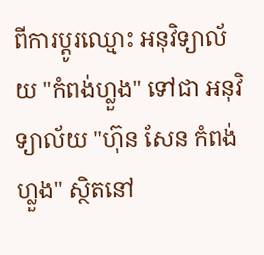ពីការប្ដូរឈ្មោះ អនុវិទ្យាល័យ "កំពង់ហ្លួង" ទៅជា អនុវិទ្យាល័យ "ហ៊ុន សែន កំពង់ហ្លួង" ស្ថិតនៅ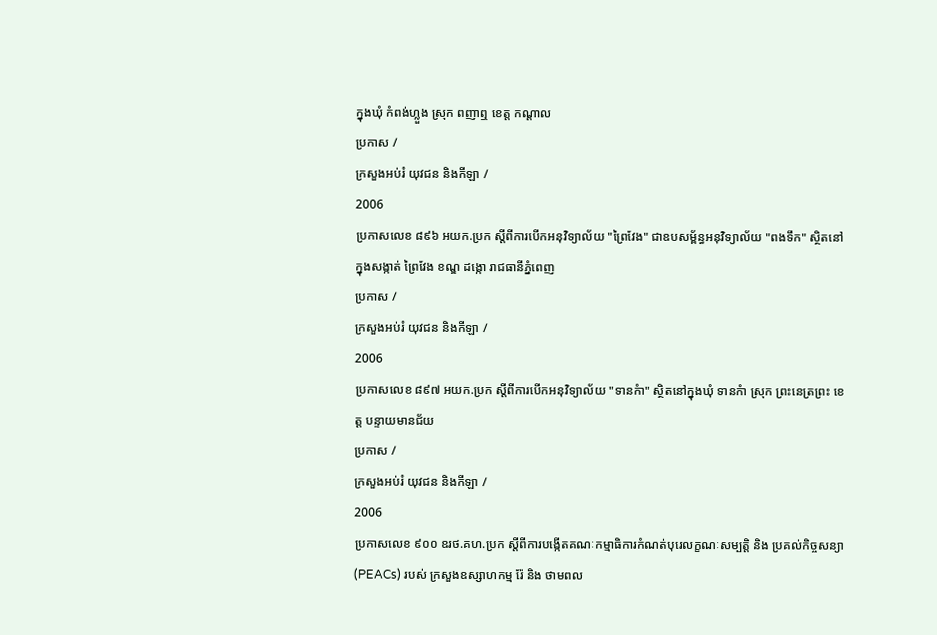ក្នុងឃុំ កំពង់ហ្លួង ស្រុក ពញាឮ ខេត្ត កណ្ដាល
ប្រកាស /
ក្រសួងអប់រំ យុវជន និងកីឡា /
2006
ប្រកាសលេខ ៨៩៦ អយក.ប្រក ស្ដីពីការបើកអនុវិទ្យាល័យ "ព្រៃវែង" ជាឧបសម្ព័ន្ធអនុវិទ្យាល័យ "ពងទឹក" ស្ថិតនៅក្នុងសង្កាត់ ព្រៃវែង ខណ្ឌ ដង្កោ រាជធានីភ្នំពេញ
ប្រកាស /
ក្រសួងអប់រំ យុវជន និងកីឡា /
2006
ប្រកាសលេខ ៨៩៧ អយក.ប្រក ស្ដីពីការបើកអនុវិទ្យាល័យ "ទានកំា" ស្ថិតនៅក្នុងឃុំ ទានកំា ស្រុក ព្រះនេត្រព្រះ ខេត្ត បន្ទាយមានជ័យ
ប្រកាស /
ក្រសួងអប់រំ យុវជន និងកីឡា /
2006
ប្រកាសលេខ ៩០០ ឧរថ.គហ.ប្រក ស្ដីពីការបង្កើតគណៈកម្មាធិការកំណត់បុរេលក្ខណៈសម្បតិ្ត និង ប្រគល់កិច្ចសន្យា (PEACs) របស់ ក្រសួងឧស្សាហកម្ម រ៉ែ និង ថាមពល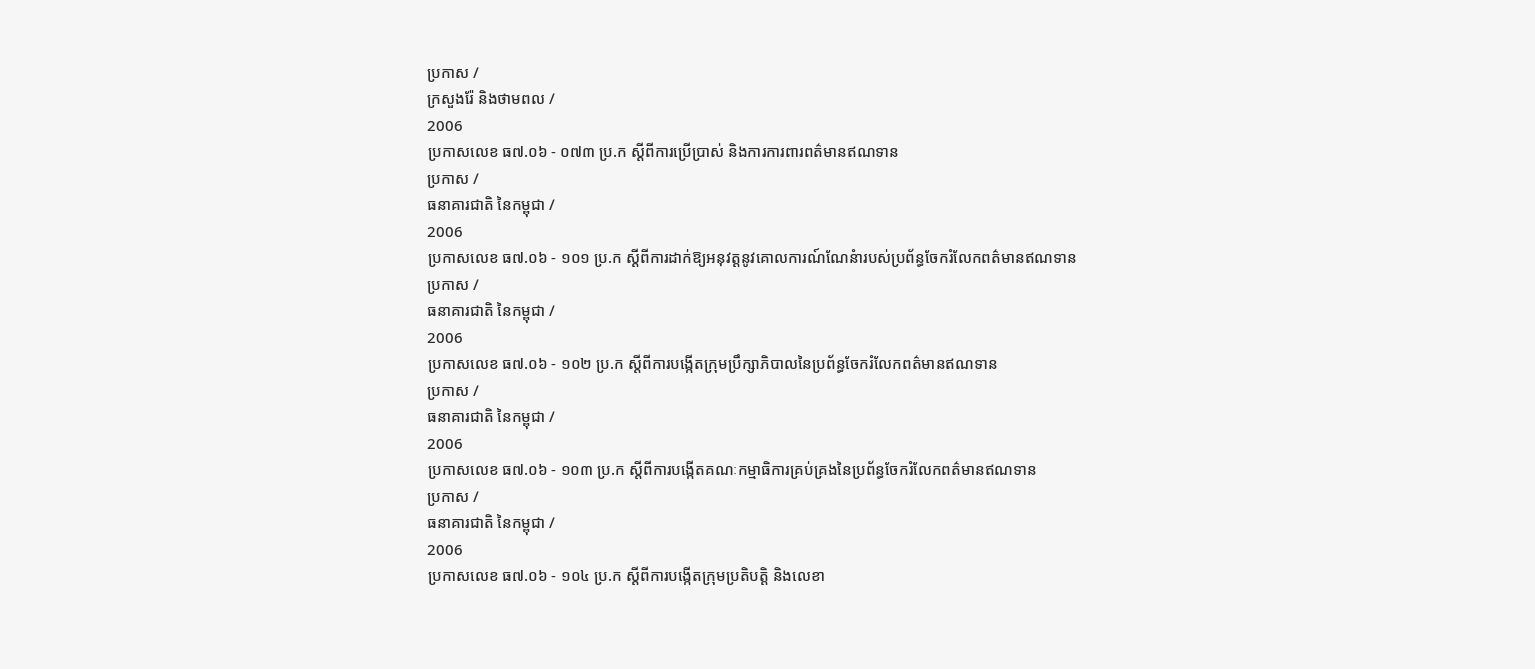ប្រកាស /
ក្រសួងរ៉ែ និងថាមពល /
2006
ប្រកាសលេខ ធ៧.០៦ - ០៧៣ ប្រ.ក ស្ដីពីការប្រើប្រាស់ និងការការពារពត៌មានឥណទាន
ប្រកាស /
ធនាគារជាតិ នៃកម្ពុជា /
2006
ប្រកាសលេខ ធ៧.០៦ - ១០១ ប្រ.ក ស្ដីពីការដាក់ឱ្យអនុវត្ដនូវគោលការណ៍ណែនំារបស់ប្រព័ន្ធចែករំលែកពត៌មានឥណទាន
ប្រកាស /
ធនាគារជាតិ នៃកម្ពុជា /
2006
ប្រកាសលេខ ធ៧.០៦ - ១០២ ប្រ.ក ស្ដីពីការបង្កើតក្រុមប្រឹក្សាភិបាលនៃប្រព័ន្ធចែករំលែកពត៌មានឥណទាន
ប្រកាស /
ធនាគារជាតិ នៃកម្ពុជា /
2006
ប្រកាសលេខ ធ៧.០៦ - ១០៣ ប្រ.ក ស្ដីពីការបង្កើតគណៈកម្មាធិការគ្រប់គ្រងនៃប្រព័ន្ធចែករំលែកពត៌មានឥណទាន
ប្រកាស /
ធនាគារជាតិ នៃកម្ពុជា /
2006
ប្រកាសលេខ ធ៧.០៦ - ១០៤ ប្រ.ក ស្ដីពីការបង្កើតក្រុមប្រតិបតិ្ដ និងលេខា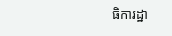ធិការដ្ឋា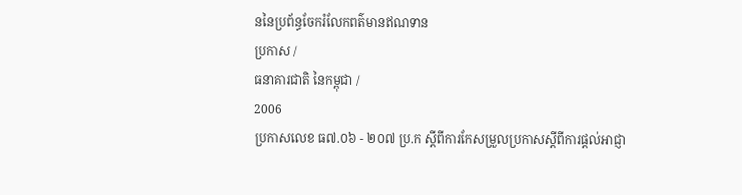ននៃប្រព័ន្ធចែករំលែកពត៌មានឥណទាន
ប្រកាស /
ធនាគារជាតិ នៃកម្ពុជា /
2006
ប្រកាសលេខ ធ៧.០៦ - ២០៧ ប្រ.ក ស្ដីពីការកែសម្រួលប្រកាសស្ដីពីការផ្ដល់អាជ្ញា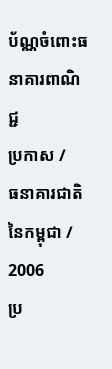ប័ណ្ណចំពោះធនាគារពាណិជ្ជ
ប្រកាស /
ធនាគារជាតិ នៃកម្ពុជា /
2006
ប្រ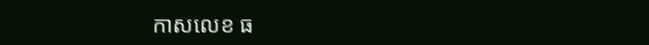កាសលេខ ធ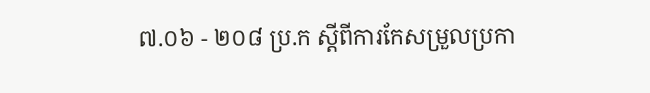៧.០៦ - ២០៨ ប្រ.ក ស្ដីពីការកែសម្រួលប្រកា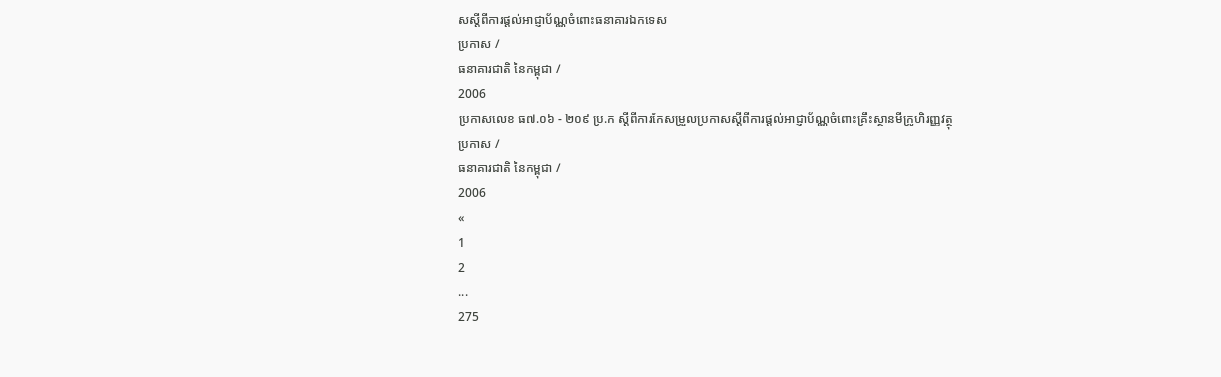សស្ដីពីការផ្ដល់អាជ្ញាប័ណ្ណចំពោះធនាគារឯកទេស
ប្រកាស /
ធនាគារជាតិ នៃកម្ពុជា /
2006
ប្រកាសលេខ ធ៧.០៦ - ២០៩ ប្រ.ក ស្ដីពីការកែសម្រួលប្រកាសស្ដីពីការផ្ដល់អាជ្ញាប័ណ្ណចំពោះគ្រឹះស្ថានមីក្រូហិរញ្ញវត្ថុ
ប្រកាស /
ធនាគារជាតិ នៃកម្ពុជា /
2006
«
1
2
...
275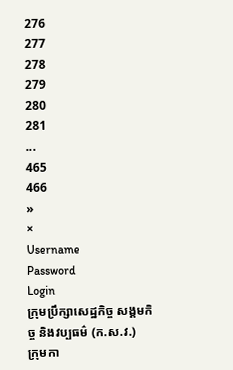276
277
278
279
280
281
...
465
466
»
×
Username
Password
Login
ក្រុមប្រឹក្សាសេដ្ឋកិច្ច សង្គមកិច្ច និងវប្បធម៌ (ក.ស.វ.)
ក្រុមកា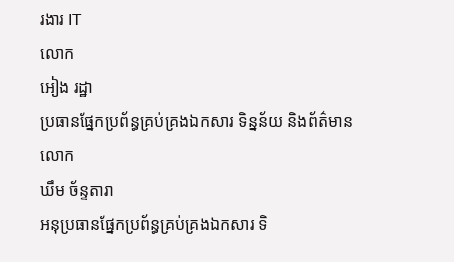រងារ IT
លោក
អៀង រដ្ឋា
ប្រធានផ្នែកប្រព័ន្ធគ្រប់គ្រងឯកសារ ទិន្នន័យ និងព័ត៌មាន
លោក
ឃឹម ច័ន្ទតារា
អនុប្រធានផ្នែកប្រព័ន្ធគ្រប់គ្រងឯកសារ ទិ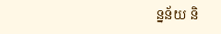ន្នន័យ និ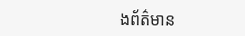ងព័ត៌មាន